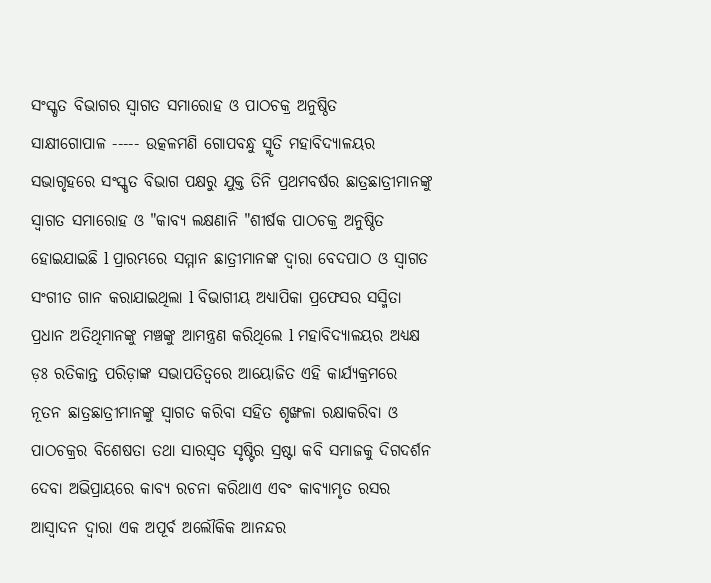ସଂସ୍କୃତ ବିଭାଗର ସ୍ୱାଗତ ସମାରୋହ ଓ ପାଠଚକ୍ର ଅନୁଷ୍ଠିତ
ସାକ୍ଷୀଗୋପାଳ ----- ଉତ୍କଳମଣି ଗୋପବନ୍ଧୁ ସ୍ମୃତି ମହାବିଦ୍ୟାଳୟର ସଭାଗୃହରେ ସଂସ୍କୃତ ବିଭାଗ ପକ୍ଷରୁ ଯୁକ୍ତ ତିନି ପ୍ରଥମବର୍ଷର ଛାତ୍ରଛାତ୍ରୀମାନଙ୍କୁ ସ୍ୱାଗତ ସମାରୋହ ଓ "କାବ୍ୟ ଲକ୍ଷଣାନି "ଶୀର୍ଷକ ପାଠଚକ୍ର ଅନୁଷ୍ଠିତ ହୋଇଯାଇଛି l ପ୍ରାରମ୍ଭରେ ସମ୍ମାନ ଛାତ୍ରୀମାନଙ୍କ ଦ୍ଵାରା ବେଦପାଠ ଓ ସ୍ୱାଗତ ସଂଗୀତ ଗାନ କରାଯାଇଥିଲା l ବିଭାଗୀୟ ଅଧ୍ୟାପିକା ପ୍ରଫେସର ସସ୍ମିତା ପ୍ରଧାନ ଅତିଥିମାନଙ୍କୁ ମଞ୍ଚଙ୍କୁ ଆମନ୍ତ୍ରଣ କରିଥିଲେ l ମହାବିଦ୍ୟାଳୟର ଅଧ୍ୟକ୍ଷ ଡ଼ଃ ରତିକାନ୍ତ ପରିଡ଼ାଙ୍କ ସଭାପତିତ୍ୱରେ ଆୟୋଜିତ ଏହି କାର୍ଯ୍ୟକ୍ରମରେ ନୂତନ ଛାତ୍ରଛାତ୍ରୀମାନଙ୍କୁ ସ୍ୱାଗତ କରିବା ସହିତ ଶୃଙ୍ଖଳା ରକ୍ଷାକରିବା ଓ ପାଠଚକ୍ରର ବିଶେଷତା ତଥା ସାରସ୍ୱତ ସୃଷ୍ଟିର ସ୍ରଷ୍ଟା କବି ସମାଜକୁ ଦିଗଦର୍ଶନ ଦେବା ଅଭିପ୍ରାୟରେ କାବ୍ୟ ରଚନା କରିଥାଏ ଏବଂ କାବ୍ୟାମୃତ ରସର ଆସ୍ଵାଦନ ଦ୍ୱାରା ଏକ ଅପୂର୍ବ ଅଲୌକିକ ଆନନ୍ଦର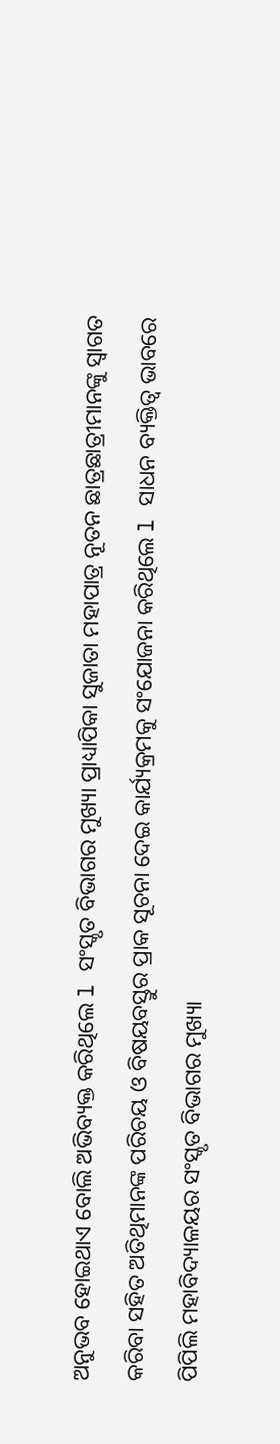ଅନୁଭବ ହୋଇଥାଏ ବୋଲି ଅଭିବ୍ୟକ୍ତ କରିଥିଲେ l ସଂସ୍କୃତ ବିଭାଗର ମୁଖ୍ୟା ପ୍ରାଧ୍ୟାପିକା ସୁଜାତା ମହାପାତ୍ର ନୂତନ ଛାତ୍ରଛାତ୍ରୀମାନଙ୍କୁ ସ୍ୱାଗତ କରିବା ସହିତ ଅତିଥିମାନଙ୍କ ପରିଚୟ ଓ ବିଷୟବସ୍ତୁର ପ୍ରାକ ସୂଚନା ଦେଇ କାର୍ଯ୍ୟକ୍ରମକୁ ସଂଯୋଜନା କରିଥିଲେ l ସାଧନ ବ୍ୟକ୍ତିତ୍ୱ ଭାବରେ ପିପିଲି ମହାବିଦ୍ୟାଳୟର ସଂସ୍କୃତ ବିଭାଗର ମୁଖ୍ୟା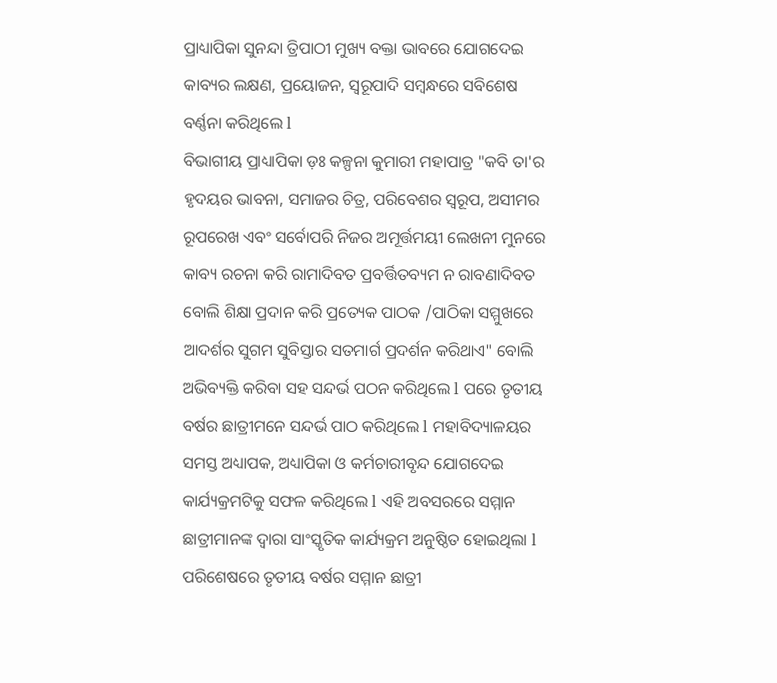ପ୍ରାଧ୍ୟାପିକା ସୁନନ୍ଦା ତ୍ରିପାଠୀ ମୁଖ୍ୟ ବକ୍ତା ଭାବରେ ଯୋଗଦେଇ କାବ୍ୟର ଲକ୍ଷଣ, ପ୍ରୟୋଜନ, ସ୍ଵରୂପାଦି ସମ୍ବନ୍ଧରେ ସବିଶେଷ ବର୍ଣ୍ଣନା କରିଥିଲେ l
ବିଭାଗୀୟ ପ୍ରାଧ୍ୟାପିକା ଡ଼ଃ କଳ୍ପନା କୁମାରୀ ମହାପାତ୍ର "କବି ତା'ର ହୃଦୟର ଭାବନା, ସମାଜର ଚିତ୍ର, ପରିବେଶର ସ୍ୱରୂପ, ଅସୀମର ରୂପରେଖ ଏବଂ ସର୍ବୋପରି ନିଜର ଅମୂର୍ତ୍ତମୟୀ ଲେଖନୀ ମୁନରେ କାବ୍ୟ ରଚନା କରି ରାମାଦିବତ ପ୍ରବର୍ତ୍ତିତବ୍ୟମ ନ ରାବଣାଦିବତ ବୋଲି ଶିକ୍ଷା ପ୍ରଦାନ କରି ପ୍ରତ୍ୟେକ ପାଠକ /ପାଠିକା ସମ୍ମୁଖରେ ଆଦର୍ଶର ସୁଗମ ସୁବିସ୍ତାର ସତମାର୍ଗ ପ୍ରଦର୍ଶନ କରିଥାଏ" ବୋଲି ଅଭିବ୍ୟକ୍ତି କରିବା ସହ ସନ୍ଦର୍ଭ ପଠନ କରିଥିଲେ l ପରେ ତୃତୀୟ ବର୍ଷର ଛାତ୍ରୀମନେ ସନ୍ଦର୍ଭ ପାଠ କରିଥିଲେ l ମହାବିଦ୍ୟାଳୟର ସମସ୍ତ ଅଧ୍ୟାପକ, ଅଧ୍ୟାପିକା ଓ କର୍ମଚାରୀବୃନ୍ଦ ଯୋଗଦେଇ କାର୍ଯ୍ୟକ୍ରମଟିକୁ ସଫଳ କରିଥିଲେ l ଏହି ଅବସରରେ ସମ୍ମାନ ଛାତ୍ରୀମାନଙ୍କ ଦ୍ୱାରା ସାଂସ୍କୃତିକ କାର୍ଯ୍ୟକ୍ରମ ଅନୁଷ୍ଠିତ ହୋଇଥିଲା l ପରିଶେଷରେ ତୃତୀୟ ବର୍ଷର ସମ୍ମାନ ଛାତ୍ରୀ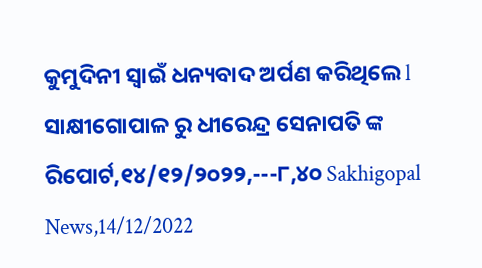କୁମୁଦିନୀ ସ୍ୱାଇଁ ଧନ୍ୟବାଦ ଅର୍ପଣ କରିଥିଲେ l
ସାକ୍ଷୀଗୋପାଳ ରୁ ଧୀରେନ୍ଦ୍ର ସେନାପତି ଙ୍କ ରିପୋର୍ଟ,୧୪/୧୨/୨୦୨୨,---୮,୪୦ Sakhigopal News,14/12/2022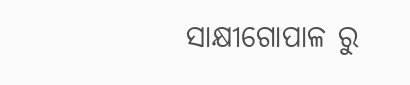ସାକ୍ଷୀଗୋପାଳ ରୁ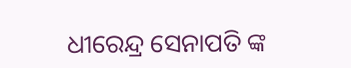ଧୀରେନ୍ଦ୍ର ସେନାପତି ଙ୍କ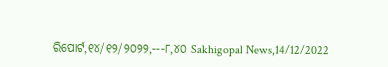ରିପୋର୍ଟ,୧୪/୧୨/୨୦୨୨,---୮,୪୦ Sakhigopal News,14/12/2022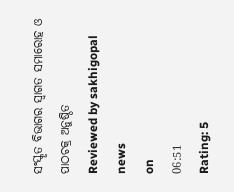ସଂସ୍କୃତ ବିଭାଗର ସ୍ୱାଗତ ସମାରୋହ ଓ ପାଠଚକ୍ର ଅନୁଷ୍ଠିତ
Reviewed by sakhigopal news
on
06:51
Rating: 5